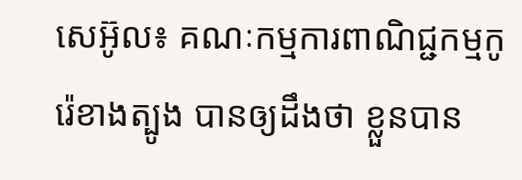សេអ៊ូល៖ គណៈកម្មការពាណិជ្ជកម្មកូរ៉េខាងត្បូង បានឲ្យដឹងថា ខ្លួនបាន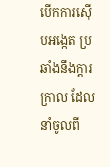បើកការស៊ើបអង្កេត ប្រឆាំងនឹងក្តារក្រាល ដែលនាំចូលពី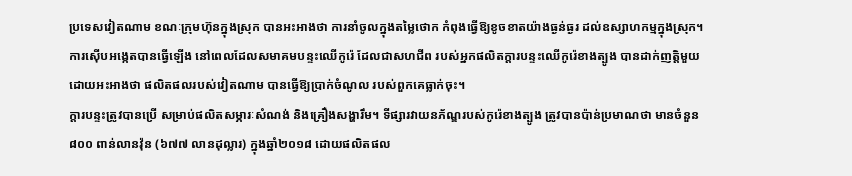ប្រទេសវៀតណាម ខណៈក្រុមហ៊ុនក្នុងស្រុក បានអះអាងថា ការនាំចូលក្នុងតម្លៃថោក កំពុងធ្វើឱ្យខូចខាតយ៉ាងធ្ងន់ធ្ងរ ដល់ឧស្សាហកម្មក្នុងស្រុក។
ការស៊ើបអង្កេតបានធ្វើឡើង នៅពេលដែលសមាគមបន្ទះឈើកូរ៉េ ដែលជាសហជីព របស់អ្នកផលិតក្តារបន្ទះឈើកូរ៉េខាងត្បូង បានដាក់ញត្តិមួយដោយអះអាងថា ផលិតផលរបស់វៀតណាម បានធ្វើឱ្យប្រាក់ចំណូល របស់ពួកគេធ្លាក់ចុះ។
ក្តារបន្ទះត្រូវបានប្រើ សម្រាប់ផលិតសម្ភារៈសំណង់ និងគ្រឿងសង្ហារឹម។ ទីផ្សារវាយនភ័ណ្ឌរបស់កូរ៉េខាងត្បូង ត្រូវបានប៉ាន់ប្រមាណថា មានចំនួន ៨០០ ពាន់លានវ៉ុន (៦៧៧ លានដុល្លារ) ក្នុងឆ្នាំ២០១៨ ដោយផលិតផល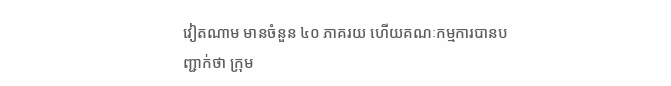វៀតណាម មានចំនួន ៤០ ភាគរយ ហើយគណៈកម្មការបានបញ្ជាក់ថា ក្រុម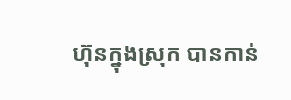ហ៊ុនក្នុងស្រុក បានកាន់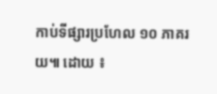កាប់ទីផ្សារប្រហែល ១០ ភាគរយ៕ ដោយ ៖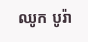ឈូក បូរ៉ា